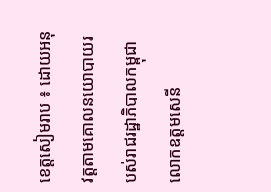ខេត្តសៀមរាប ៖ ដោយអនុវត្តតាមគោលនយោបាយរបស់រាជរដ្ឋាភិបាលកម្ពុជា លោកឧត្តមសេនី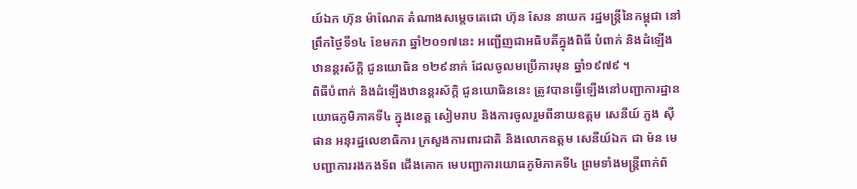យ៍ឯក ហ៊ុន ម៉ាណែត តំណាងសម្ដេចតេជោ ហ៊ុន សែន នាយក រដ្ឋមន្ដ្រីនៃកម្ពុជា នៅព្រឹកថ្ងៃទី១៤ ខែមករា ឆ្នាំ២០១៧នេះ អញ្ជើញជាអធិបតីក្នុងពិធី បំពាក់ និងដំឡើងឋានន្ដរស័ក្ដិ ជូនយោធិន ១២៩នាក់ ដែលចូលមប្រើការមុន ឆ្នាំ១៩៧៩ ។
ពិធីបំពាក់ និងដំឡើងឋានន្ដរស័ក្ដិ ជូនយោធិននេះ ត្រូវបានធ្វើឡើងនៅបញ្ជាការដ្ឋានយោធភូមិភាគទី៤ ក្នុងខេត្ត សៀមរាប និងការចូលរួមពីនាយឧត្តម សេនីយ៍ ភួង ស៊ីផាន អនុរដ្ឋលេខាធិការ ក្រសួងការពារជាតិ និងលោកឧត្តម សេនីយ៍ឯក ជា ម៉ន មេបញ្ជាការរងកងទ័ព ជើងគោក មេបញ្ជាការយោធភូមិភាគទី៤ ព្រមទាំងមន្ដ្រីពាក់ព័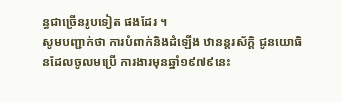ន្ធជាច្រើនរូបទៀត ផងដែរ ។
សូមបញ្ជាក់ថា ការបំពាក់និងដំឡើង ឋានន្ដរស័ក្ដិ ជូនយោធិនដែលចូលមប្រើ ការងារមុនឆ្នាំ១៩៧៩នេះ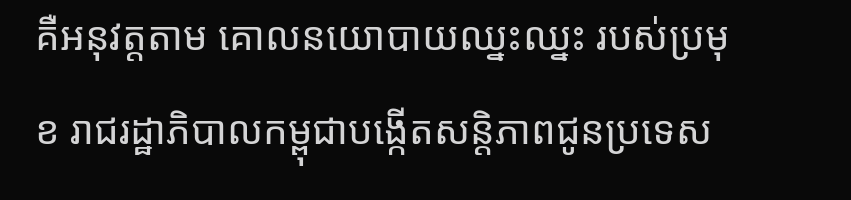គឺអនុវត្តតាម គោលនយោបាយឈ្នះឈ្នះ របស់ប្រមុខ រាជរដ្ឋាភិបាលកម្ពុជាបង្កើតសន្ដិភាពជូនប្រទេស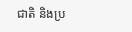ជាតិ និងប្រ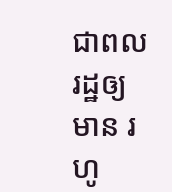ជាពលរដ្ឋឲ្យមាន រហូ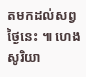តមកដល់សព្វថ្ងៃនេះ ៕ ហេងសូរិយា